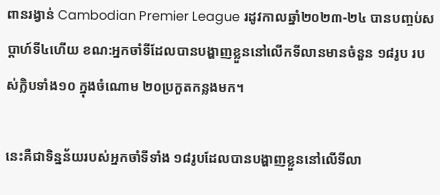ពានរង្វាន់ Cambodian Premier League រដូវកាលឆ្នាំ២០២៣-២៤ បានបញ្ចប់សប្តាហ៍ទី៤ហើយ ខណ:អ្នកចាំទីដែលបានបង្ហាញខ្លួននៅលើកទីលានមានចំនួន ១៨រូប របស់ក្លិបទាំង១០ ក្នុងចំណោម ២០ប្រកួតកន្លងមក។

នេះគឺជាទិន្នន័យរបស់អ្នកចាំទីទាំង ១៨រូបដែលបានបង្ហាញខ្លួននៅលើទីលា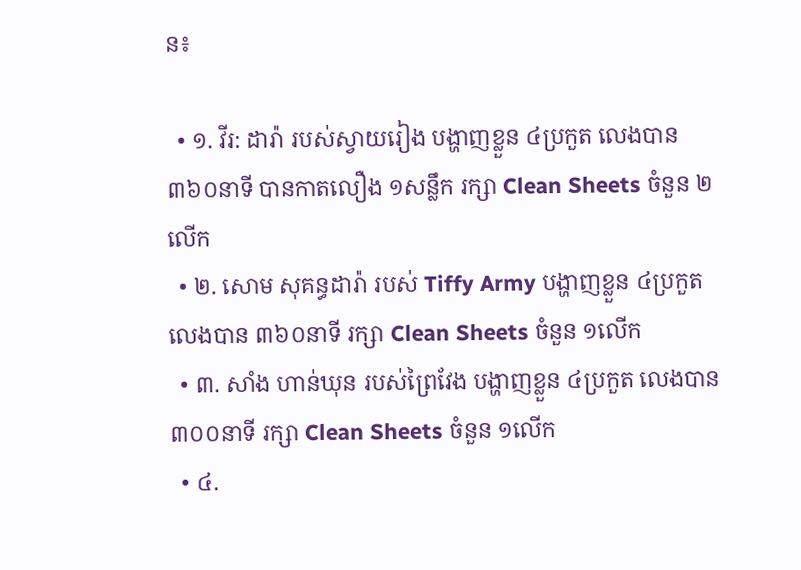ន៖

  • ១. វីរ: ដារ៉ា របស់ស្វាយរៀង បង្ហាញខ្លួន ៤ប្រកួត លេងបាន ៣៦០នាទី បានកាតលឿង ១សន្លឹក រក្សា Clean Sheets ចំនួន ២លើក
  • ២. សោម សុគន្ធដារ៉ា របស់ Tiffy Army បង្ហាញខ្លួន ៤ប្រកួត លេងបាន ៣៦០នាទី រក្សា Clean Sheets ចំនួន ១លើក
  • ៣. សាំង ហាន់ឃុន របស់ព្រៃវែង បង្ហាញខ្លួន ៤ប្រកួត លេងបាន ៣០០នាទី រក្សា Clean Sheets ចំនួន ១លើក
  • ៤.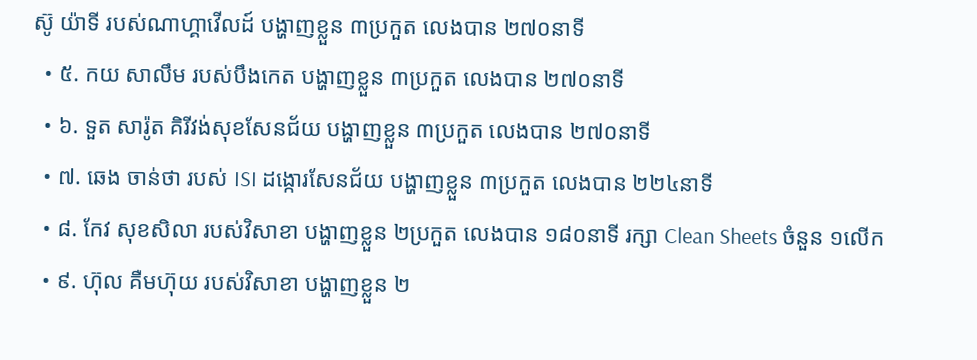ស៊ូ យ៉ាទី របស់ណាហ្គាវើលដ៍ បង្ហាញខ្លួន ៣ប្រកួត លេងបាន ២៧០នាទី
  • ៥. កយ សាលឹម របស់បឹងកេត បង្ហាញខ្លួន ៣ប្រកួត លេងបាន ២៧០នាទី
  • ៦. ទួត សារ៉ូត គិរីវង់សុខសែនជ័យ បង្ហាញខ្លួន ៣ប្រកួត លេងបាន ២៧០នាទី
  • ៧. ឆេង ចាន់ថា របស់ ISI ដង្កោរសែនជ័យ បង្ហាញខ្លួន ៣ប្រកួត លេងបាន ២២៤នាទី
  • ៨. កែវ សុខសិលា របស់វិសាខា បង្ហាញខ្លួន ២ប្រកួត លេងបាន ១៨០នាទី រក្សា Clean Sheets ចំនួន ១លើក
  • ៩. ហ៊ុល គឺមហ៊ុយ របស់វិសាខា បង្ហាញខ្លួន ២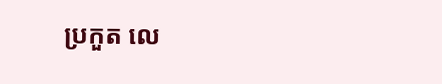ប្រកួត លេ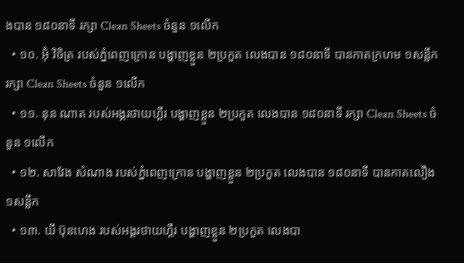ងបាន ១៨០នាទី រក្សា Clean Sheets ចំនួន ១លើក
  • ១០. អ៊ុំ វិចិត្រ របស់ភ្នំពេញក្រោន បង្ហាញខ្លួន ២ប្រកួត លេងបាន ១៨០នាទី បានកាតក្រហម ១សន្លឹក រក្សា Clean Sheets ចំនួន ១លើក
  • ១១. នុន ណាត របស់អង្គរថាយហ្គឺរ បង្ហាញខ្លួន ២ប្រកួត លេងបាន ១៨០នាទី រក្សា Clean Sheets ចំនួន ១លើក
  • ១២. សាវែង សំណាង របស់ភ្នំពេញក្រោន បង្ហាញខ្លួន ២ប្រកួត លេងបាន ១៨០នាទី បានកាតលឿង ១សន្លឹក
  • ១៣. យី ប៊ុនហេង របស់អង្គរថាយហ្គឺរ បង្ហាញខ្លួន ២ប្រកួត លេងបា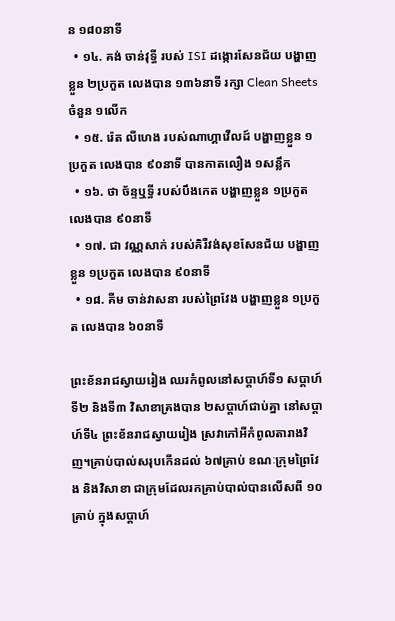ន ១៨០នាទី
  • ១៤. គង់ ចាន់វុទ្ធី របស់ ISI ដង្កោរសែនជ័យ បង្ហាញខ្លួន ២ប្រកួត លេងបាន ១៣៦នាទី រក្សា Clean Sheets ចំនួន ១លើក
  • ១៥. រ៉េត លីហេង របស់ណាហ្គាវើលដ៍ បង្ហាញខ្លួន ១ប្រកួត លេងបាន ៩០នាទី បានកាតលឿង ១សន្លឹក
  • ១៦. ថា ច័ន្ទឬទ្ធី របស់បឹងកេត បង្ហាញខ្លួន ១ប្រកួត លេងបាន ៩០នាទី
  • ១៧. ជា វណ្ណសាក់ របស់គិរីវង់សុខសែនជ័យ បង្ហាញខ្លួន ១ប្រកួត លេងបាន ៩០នាទី
  • ១៨. គីម ចាន់វាសនា របស់ព្រៃវែង បង្ហាញខ្លួន ១ប្រកួត លេងបាន ៦០នាទី

ព្រះខ័នរាជស្វាយរៀង ឈរកំពូលនៅសប្ដាហ៍ទី១ សប្ដាហ៍ទី២ និងទី៣ វិសាខាគ្រងបាន ២សប្ដាហ៍ជាប់គ្នា នៅសប្ដាហ៍ទី៤ ព្រះខ័នរាជស្វាយរៀង ស្រវាកៅអីកំពូលតារាងវិញ។គ្រាប់បាល់សរុបកើនដល់ ៦៧គ្រាប់ ខណៈក្រុមព្រៃវែង និងវិសាខា ជាក្រុមដែលរកគ្រាប់បាល់បានលើសពី ១០គ្រាប់ ក្នុងសប្តាហ៍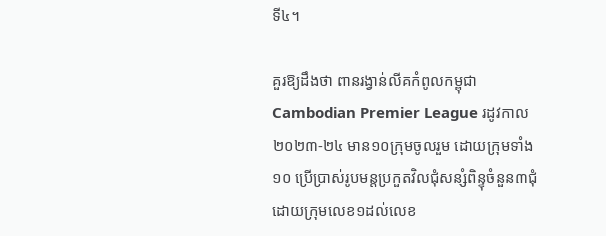ទី៤។

គួរឱ្យដឹងថា ពានរង្វាន់លីគកំពូលកម្ពុជា Cambodian Premier League រដូវកាល ២០២៣-២៤ មាន១០ក្រុមចូលរួម ដោយក្រុមទាំង១០ ប្រើប្រាស់រូបមន្តប្រកួតវិលជុំសន្សំពិន្ទុចំនួន៣ជុំ ដោយក្រុមលេខ១ដល់លេខ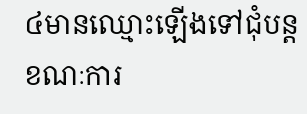៤មានឈ្មោះឡើងទៅជុំបន្ត ខណៈការ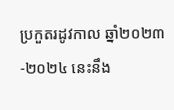ប្រកួតរដូវកាល ឆ្នាំ២០២៣-២០២៤ នេះនឹង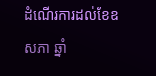ដំណើរការដល់ខែឧសភា ឆ្នាំ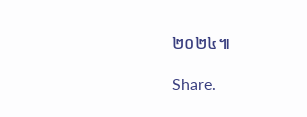២០២៤៕

Share.